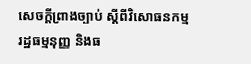សេចក្តីព្រាងច្បាប់ ស្តីពីវិសោធនកម្មរដ្ឋធម្មនុញ្ញ និងធ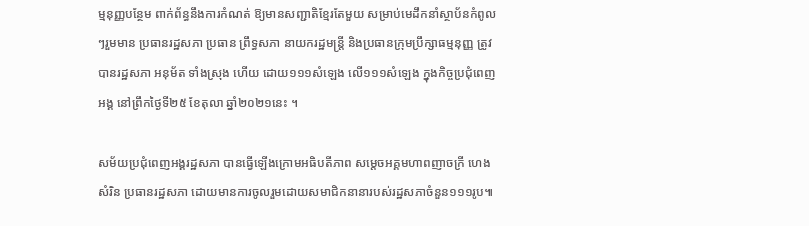ម្មនុញ្ញបន្ថែម ពាក់ព័ន្ធនឹងការកំណត់ ឱ្យមានសញ្ជាតិខ្មែរតែមួយ សម្រាប់មេដឹកនាំស្ថាប័នកំពូលៗរួមមាន ប្រធានរដ្ឋសភា ប្រធាន ព្រឹទ្ធសភា នាយករដ្ឋមន្រ្តី និងប្រធានក្រុមប្រឹក្សាធម្មនុញ្ញ ត្រូវបានរដ្ឋសភា អនុម័ត ទាំងស្រុង ហើយ ដោយ១១១សំឡេង លើ១១១សំឡេង ក្នុងកិច្ចប្រជុំពេញអង្គ នៅព្រឹកថ្ងៃទី២៥ ខែតុលា ឆ្នាំ២០២១នេះ ។

សម័យប្រជុំពេញអង្គរដ្ឋសភា បានធ្វើឡើងក្រោមអធិបតីភាព សម្តេចអគ្គមហាពញាចក្រី ហេង សំរិន ប្រធានរដ្ឋសភា ដោយមានការចូលរួមដោយសមាជិកនានារបស់រដ្ឋសភាចំនួន១១១រូប៕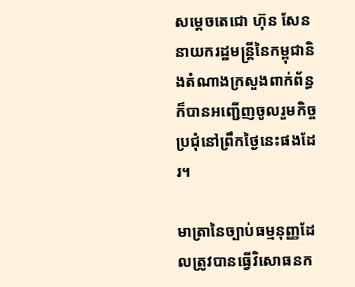សម្តេចតេជោ ហ៊ុន សែន នាយករដ្ឋមន្រ្តីនៃកម្ពុជានិងតំណាងក្រសួងពាក់ព័ន្ធ ក៏បានអញ្ជើញចូលរួមកិច្ចប្រជុំនៅព្រឹកថ្ងៃនេះផងដែរ។

មាត្រានៃច្បាប់ធម្មនុញ្ញដែលត្រូវបានធ្វើវិសោធនក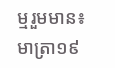ម្មរួមមាន៖ មាត្រា១៩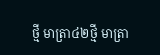ថ្មី មាត្រា៤២ថ្មី មាត្រា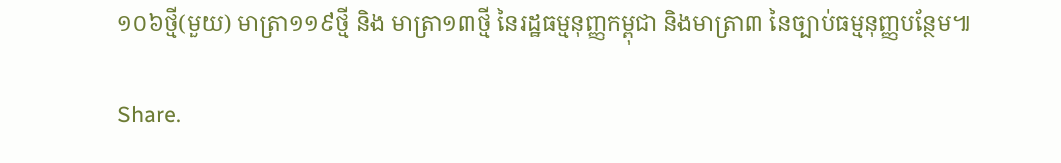១០៦ថ្មី(មួយ) មាត្រា១១៩ថ្មី និង មាត្រា១៣ថ្មី នៃរដ្ឋធម្មនុញ្ញកម្ពុជា និងមាត្រា៣ នៃច្បាប់ធម្មនុញ្ញបន្ថែម៕

Share.